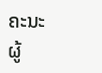ຄະນະຜູ້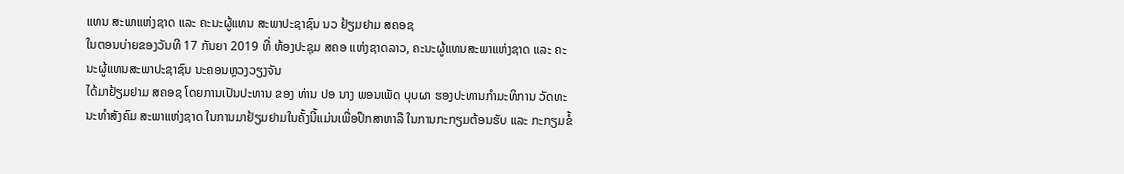ແທນ ສະພາແຫ່ງຊາດ ແລະ ຄະນະຜູ້ແທນ ສະພາປະຊາຊົນ ນວ ຢ້ຽມຢາມ ສຄອຊ
ໃນຕອນບ່າຍຂອງວັນທີ 17 ກັນຍາ 2019 ທີ່ ຫ້ອງປະຊຸມ ສຄອ ແຫ່ງຊາດລາວ, ຄະນະຜູ້ແທນສະພາແຫ່ງຊາດ ແລະ ຄະນະຜູ້ແທນສະພາປະຊາຊົນ ນະຄອນຫຼວງວຽງຈັນ
ໄດ້ມາຢ້ຽມຢາມ ສຄອຊ ໂດຍການເປັນປະທານ ຂອງ ທ່ານ ປອ ນາງ ພອນເພັດ ບຸບຜາ ຮອງປະທານກຳມະທິການ ວັດທະນະທຳສັງຄົມ ສະພາແຫ່ງຊາດ ໃນການມາຢ້ຽມຢາມໃນຄັ້ງນີ້ແມ່ນເພື່ອປຶກສາຫາລື ໃນການກະກຽມຕ້ອນຮັບ ແລະ ກະກຽມຂໍ້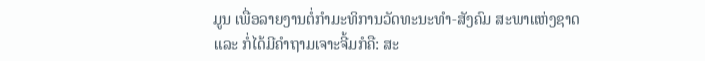ມູນ ເພື່ອລາຍງານຕໍ່ກຳມະທິການວັດທະນະທຳ-ສັງຄົມ ສະພາແຫ່ງຊາດ
ແລະ ກໍ່ໄດ້ມີຄຳຖາມເຈາະຈີ້ມກໍຄື: ສະ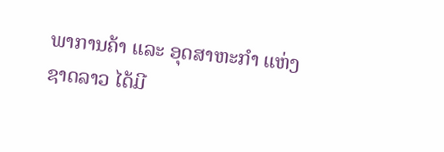ພາການຄ້າ ແລະ ອຸດສາຫະກຳ ແຫ່ງຊາດລາວ ໄດ້ມີ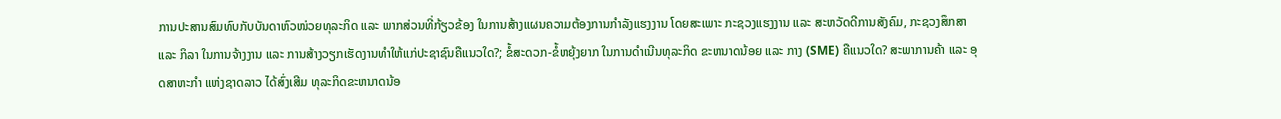ການປະສານສົມທົບກັບບັນດາຫົວໜ່ວຍທຸລະກິດ ແລະ ພາກສ່ວນທີ່ກ້ຽວຂ້ອງ ໃນການສ້າງແຜນຄວາມຕ້ອງການກຳລັງແຮງງານ ໂດຍສະເພາະ ກະຊວງແຮງງານ ແລະ ສະຫວັດດີການສັງຄົມ, ກະຊວງສຶກສາ ແລະ ກິລາ ໃນການຈ້າງງານ ແລະ ການສ້າງວຽກເຮັດງານທຳໃຫ້ແກ່ປະຊາຊົນຄືແນວໃດ?; ຂໍ້ສະດວກ-ຂໍ້ຫຍຸ້ງຍາກ ໃນການດຳເນີນທຸລະກິດ ຂະຫນາດນ້ອຍ ແລະ ກາງ (SME) ຄືແນວໃດ? ສະພາການຄ້າ ແລະ ອຸດສາຫະກຳ ແຫ່ງຊາດລາວ ໄດ້ສົ່ງເສີມ ທຸລະກິດຂະຫນາດນ້ອ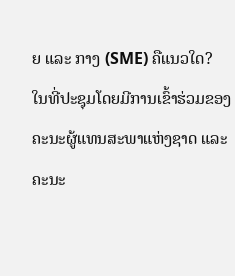ຍ ແລະ ກາງ (SME) ຄືແນວໃດ?
ໃນທີ່ປະຊຸມໂດຍມີການເຂົ້າຮ່ວມຂອງ ຄະນະຜູ້ແທນສະພາແຫ່ງຊາດ ແລະ ຄະນະ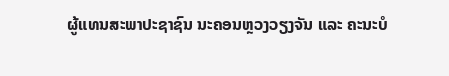ຜູ້ແທນສະພາປະຊາຊົນ ນະຄອນຫຼວງວຽງຈັນ ແລະ ຄະນະບໍ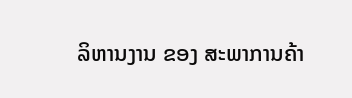ລິຫານງານ ຂອງ ສະພາການຄ້າ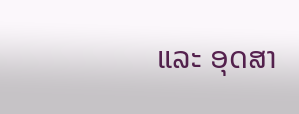ແລະ ອຸດສາ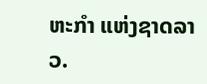ຫະກຳ ແຫ່ງຊາດລາວ.